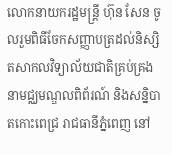លោកនាយករដ្ឋមន្ត្រី ហ៊ុន សែន ចូលរួមពិធីចែកសញ្ញាបត្រដល់និស្សិតសាកលវិទ្យាល័យជាតិគ្រប់គ្រង នាមជ្ឈមណ្ឌលពិព័រណ៍ និងសន្និបាតកោះពេជ្រ រាជធានីភ្នំពេញ នៅ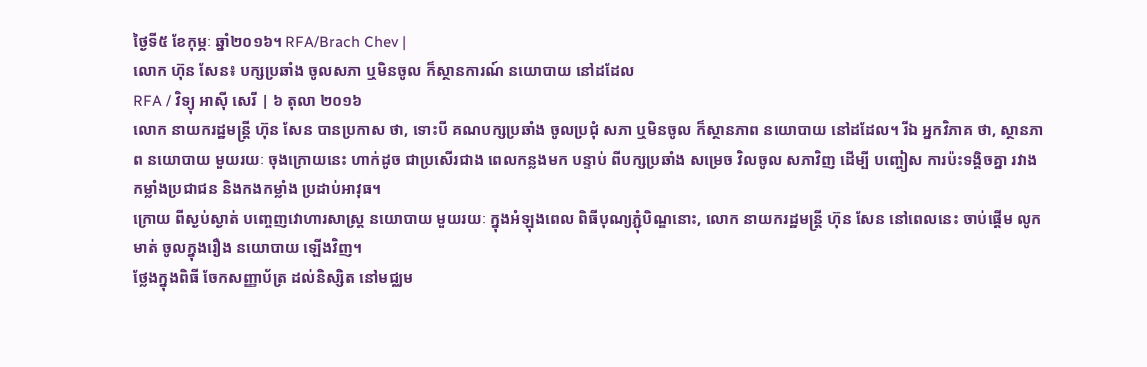ថ្ងៃទី៥ ខែកុម្ភៈ ឆ្នាំ២០១៦។ RFA/Brach Chev |
លោក ហ៊ុន សែន៖ បក្សប្រឆាំង ចូលសភា ឬមិនចូល ក៏ស្ថានការណ៍ នយោបាយ នៅដដែល
RFA / វិទ្យុ អាស៊ី សេរី | ៦ តុលា ២០១៦
លោក នាយករដ្ឋមន្ត្រី ហ៊ុន សែន បានប្រកាស ថា, ទោះបី គណបក្សប្រឆាំង ចូលប្រជុំ សភា ឬមិនចូល ក៏ស្ថានភាព នយោបាយ នៅដដែល។ រីឯ អ្នកវិភាគ ថា, ស្ថានភាព នយោបាយ មួយរយៈ ចុងក្រោយនេះ ហាក់ដូច ជាប្រសើរជាង ពេលកន្លងមក បន្ទាប់ ពីបក្សប្រឆាំង សម្រេច វិលចូល សភាវិញ ដើម្បី បញ្ចៀស ការប៉ះទង្គិចគ្នា រវាង កម្លាំងប្រជាជន និងកងកម្លាំង ប្រដាប់អាវុធ។
ក្រោយ ពីស្ងប់ស្ងាត់ បញ្ចេញវោហារសាស្ត្រ នយោបាយ មួយរយៈ ក្នុងអំឡុងពេល ពិធីបុណ្យភ្ជុំបិណ្ឌនោះ, លោក នាយករដ្ឋមន្ត្រី ហ៊ុន សែន នៅពេលនេះ ចាប់ផ្ដើម លូកមាត់ ចូលក្នុងរឿង នយោបាយ ឡើងវិញ។
ថ្លែងក្នុងពិធី ចែកសញ្ញាប័ត្រ ដល់និស្សិត នៅមជ្ឈម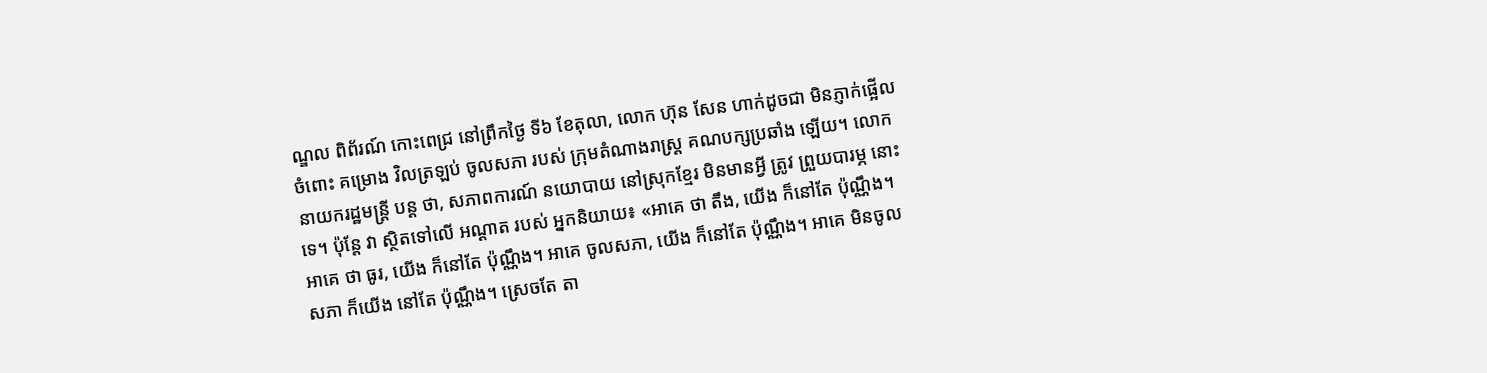ណ្ឌល ពិព័រណ៍ កោះពេជ្រ នៅព្រឹកថ្ងៃ ទី៦ ខែតុលា, លោក ហ៊ុន សែន ហាក់ដូចជា មិនភ្ញាក់ផ្អើល ចំពោះ គម្រោង វិលត្រឡប់ ចូលសភា របស់ ក្រុមតំណាងរាស្ត្រ គណបក្សប្រឆាំង ឡើយ។ លោក នាយករដ្ឋមន្ត្រី បន្ត ថា, សភាពការណ៍ នយោបាយ នៅស្រុកខ្មែរ មិនមានអ្វី ត្រូវ ព្រួយបារម្ភ នោះទេ។ ប៉ុន្តែ វា ស្ថិតទៅលើ អណ្ដាត របស់ អ្នកនិយាយ៖ «អាគេ ថា តឹង, យើង ក៏នៅតែ ប៉ុណ្ណឹង។ អាគេ ថា ធូរ, យើង ក៏នៅតែ ប៉ុណ្ណឹង។ អាគេ ចូលសភា, យើង ក៏នៅតែ ប៉ុណ្ណឹង។ អាគេ មិនចូលសភា ក៏យើង នៅតែ ប៉ុណ្ណឹង។ ស្រេចតែ តា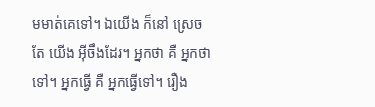មមាត់គេទៅ។ ឯយើង ក៏នៅ ស្រេចតែ យើង អ៊ីចឹងដែរ។ អ្នកថា គឺ អ្នកថាទៅ។ អ្នកធ្វើ គឺ អ្នកធ្វើទៅ។ រឿង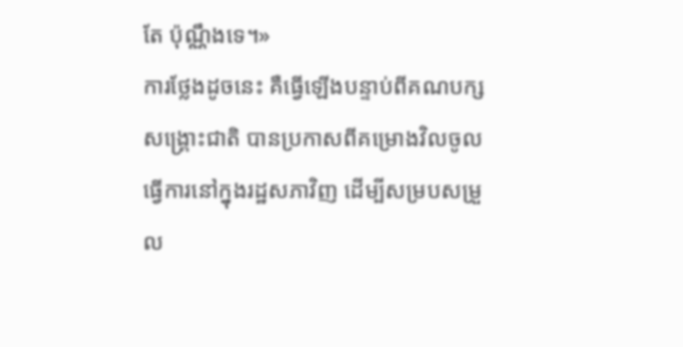តែ ប៉ុណ្ណឹងទេ។»
ការថ្លែងដូចនេះ គឺធ្វើឡើងបន្ទាប់ពីគណបក្សសង្គ្រោះជាតិ បានប្រកាសពីគម្រោងវិលចូលធ្វើការនៅក្នុងរដ្ឋសភាវិញ ដើម្បីសម្របសម្រួល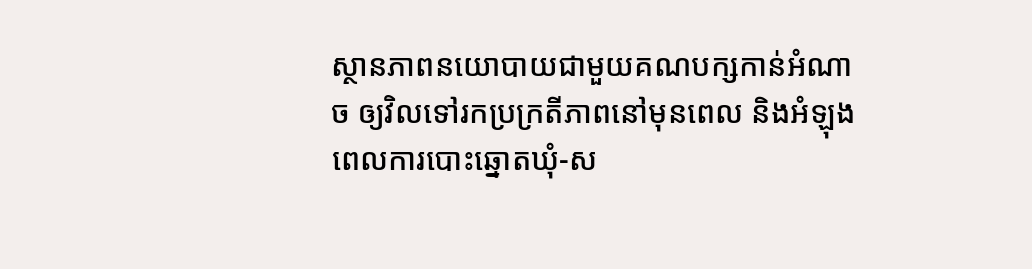ស្ថានភាពនយោបាយជាមួយគណបក្សកាន់អំណាច ឲ្យវិលទៅរកប្រក្រតីភាពនៅមុនពេល និងអំឡុងពេលការបោះឆ្នោតឃុំ-ស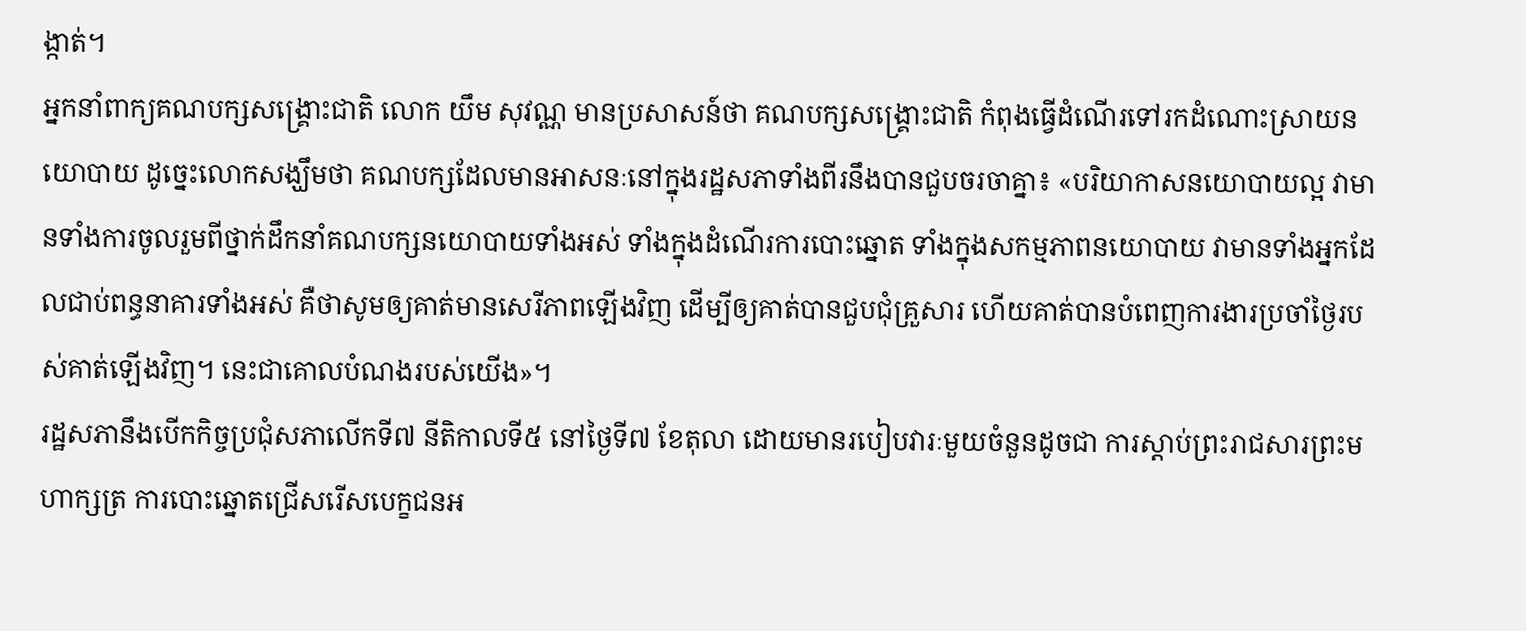ង្កាត់។
អ្នកនាំពាក្យគណបក្សសង្គ្រោះជាតិ លោក យឹម សុវណ្ណ មានប្រសាសន៍ថា គណបក្សសង្គ្រោះជាតិ កំពុងធ្វើដំណើរទៅរកដំណោះស្រាយនយោបាយ ដូច្នេះលោកសង្ឃឹមថា គណបក្សដែលមានអាសនៈនៅក្នុងរដ្ឋសភាទាំងពីរនឹងបានជួបចរចាគ្នា៖ «បរិយាកាសនយោបាយល្អ វាមានទាំងការចូលរួមពីថ្នាក់ដឹកនាំគណបក្សនយោបាយទាំងអស់ ទាំងក្នុងដំណើរការបោះឆ្នោត ទាំងក្នុងសកម្មភាពនយោបាយ វាមានទាំងអ្នកដែលជាប់ពន្ធនាគារទាំងអស់ គឺថាសូមឲ្យគាត់មានសេរីភាពឡើងវិញ ដើម្បីឲ្យគាត់បានជួបជុំគ្រួសារ ហើយគាត់បានបំពេញការងារប្រចាំថ្ងៃរបស់គាត់ឡើងវិញ។ នេះជាគោលបំណងរបស់យើង»។
រដ្ឋសភានឹងបើកកិច្ចប្រជុំសភាលើកទី៧ នីតិកាលទី៥ នៅថ្ងៃទី៧ ខែតុលា ដោយមានរបៀបវារៈមួយចំនួនដូចជា ការស្ដាប់ព្រះរាជសារព្រះមហាក្សត្រ ការបោះឆ្នោតជ្រើសរើសបេក្ខជនអ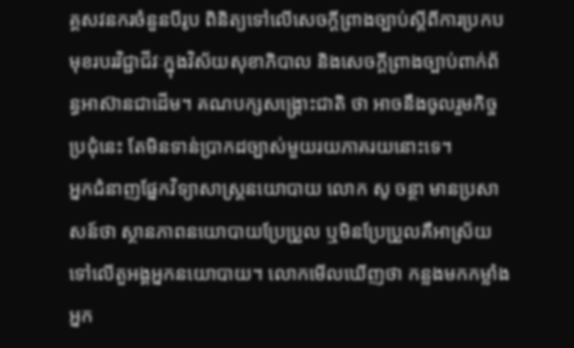គ្គសវនករចំនួនបីរូប ពិនិត្យទៅលើសេចក្ដីព្រាងច្បាប់ស្ដីពីការប្រកបមុខរបរវិជ្ជាជីវៈក្នុងវិស័យសុខាភិបាល និងសេចក្ដីព្រាងច្បាប់ពាក់ព័ន្ធអាស៊ានជាដើម។ គណបក្សសង្គ្រោះជាតិ ថា អាចនឹងចូលរួមកិច្ចប្រជុំនេះ តែមិនទាន់ប្រាកដច្បាស់មួយរយភាគរយនោះទេ។
អ្នកជំនាញផ្នែកវិទ្យាសាស្ត្រនយោបាយ លោក សូ ចន្ថា មានប្រសាសន៍ថា ស្ថានភាពនយោបាយប្រែប្រួល ឬមិនប្រែប្រួលគឺអាស្រ័យទៅលើតួអង្គអ្នកនយោបាយ។ លោកមើលឃើញថា កន្លងមកកម្លាំងអ្នក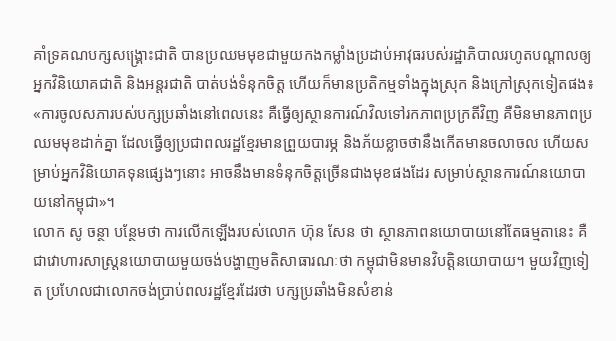គាំទ្រគណបក្សសង្គ្រោះជាតិ បានប្រឈមមុខជាមួយកងកម្លាំងប្រដាប់អាវុធរបស់រដ្ឋាភិបាលរហូតបណ្ដាលឲ្យអ្នកវិនិយោគជាតិ និងអន្តរជាតិ បាត់បង់ទំនុកចិត្ត ហើយក៏មានប្រតិកម្មទាំងក្នុងស្រុក និងក្រៅស្រុកទៀតផង៖ «ការចូលសភារបស់បក្សប្រឆាំងនៅពេលនេះ គឺធ្វើឲ្យស្ថានការណ៍វិលទៅរកភាពប្រក្រតីវិញ គឺមិនមានភាពប្រឈមមុខដាក់គ្នា ដែលធ្វើឲ្យប្រជាពលរដ្ឋខ្មែរមានព្រួយបារម្ភ និងភ័យខ្លាចថានឹងកើតមានចលាចល ហើយសម្រាប់អ្នកវិនិយោគទុនផ្សេងៗនោះ អាចនឹងមានទំនុកចិត្តច្រើនជាងមុខផងដែរ សម្រាប់ស្ថានការណ៍នយោបាយនៅកម្ពុជា»។
លោក សូ ចន្ថា បន្ថែមថា ការលើកឡើងរបស់លោក ហ៊ុន សែន ថា ស្ថានភាពនយោបាយនៅតែធម្មតានេះ គឺជាវោហារសាស្ត្រនយោបាយមួយចង់បង្ហាញមតិសាធារណៈថា កម្ពុជាមិនមានវិបត្តិនយោបាយ។ មួយវិញទៀត ប្រហែលជាលោកចង់ប្រាប់ពលរដ្ឋខ្មែរដែរថា បក្សប្រឆាំងមិនសំខាន់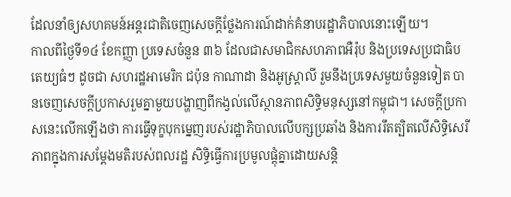ដែលនាំឲ្យសហគមន៍អន្តរជាតិចេញសេចក្ដីថ្លែងការណ៍ដាក់គំនាបរដ្ឋាភិបាលនោះឡើយ។
កាលពីថ្ងៃទី១៤ ខែកញ្ញា ប្រទេសចំនួន ៣៦ ដែលជាសមាជិកសហភាពអឺរ៉ុប និងប្រទេសប្រជាធិបតេយ្យធំៗ ដូចជា សហរដ្ឋអាមេរិក ជប៉ុន កាណាដា និងអូស្ត្រាលី រួមនឹងប្រទេសមួយចំនួនទៀត បានចេញសេចក្ដីប្រកាសរួមគ្នាមួយបង្ហាញពីកង្វល់លើស្ថានភាពសិទ្ធិមនុស្សនៅកម្ពុជា។ សេចក្ដីប្រកាសនេះលើកឡើងថា ការធ្វើទុក្ខបុកម្នេញរបស់រដ្ឋាភិបាលលើបក្សប្រឆាំង និងការរឹតត្បិតលើសិទ្ធិសេរីភាពក្នុងការសម្ដែងមតិរបស់ពលរដ្ឋ សិទ្ធិធ្វើការប្រមូលផ្តុំគ្នាដោយសន្តិ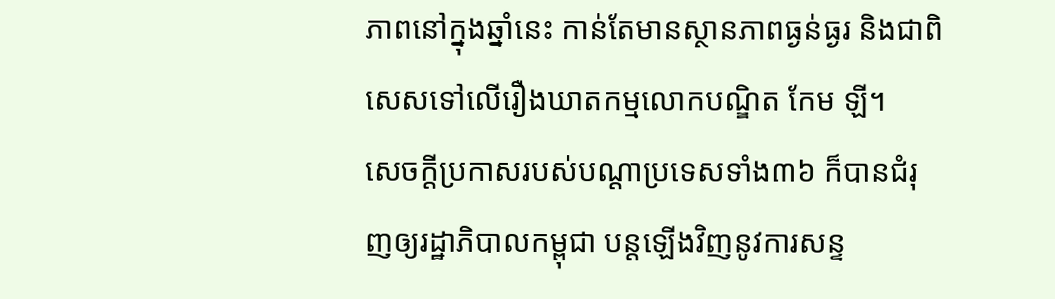ភាពនៅក្នុងឆ្នាំនេះ កាន់តែមានស្ថានភាពធ្ងន់ធ្ងរ និងជាពិសេសទៅលើរឿងឃាតកម្មលោកបណ្ឌិត កែម ឡី។
សេចក្ដីប្រកាសរបស់បណ្ដាប្រទេសទាំង៣៦ ក៏បានជំរុញឲ្យរដ្ឋាភិបាលកម្ពុជា បន្តឡើងវិញនូវការសន្ទ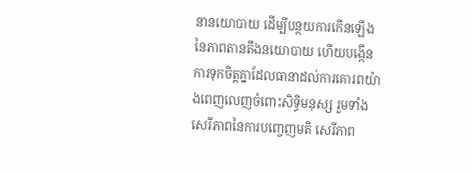នានយោបាយ ដើម្បីបន្ថយការកើនឡើងនៃភាពតានតឹងនយោបាយ ហើយបង្កើនការទុកចិត្តគ្នាដែលធានាដល់ការគោរពយ៉ាងពេញលេញចំពោះសិទ្ធិមនុស្ស រួមទាំងសេរីភាពនៃការបញ្ចេញមតិ សេរីភាព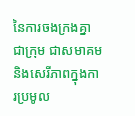នៃការចងក្រងគ្នាជាក្រុម ជាសមាគម និងសេរីភាពក្នុងការប្រមូល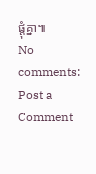ផ្តុំគ្នា៕
No comments:
Post a Comment